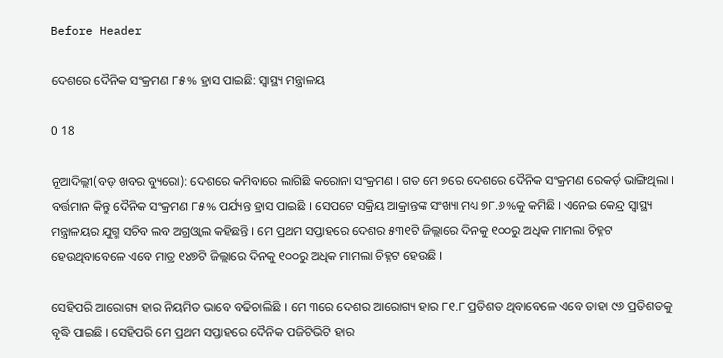Before Header

ଦେଶରେ ଦୈନିକ ସଂକ୍ରମଣ ୮୫% ହ୍ରାସ ପାଇଛି: ସ୍ବାସ୍ଥ୍ୟ ମନ୍ତ୍ରାଳୟ

0 18

ନୂଆଦିଲ୍ଲୀ(ବଡ଼ ଖବର ବ୍ୟୁରୋ): ଦେଶରେ କମିବାରେ ଲାଗିଛି କରୋନା ସଂକ୍ରମଣ । ଗତ ମେ ୭ରେ ଦେଶରେ ଦୈନିକ ସଂକ୍ରମଣ ରେକର୍ଡ଼ ଭାଙ୍ଗିଥିଲା । ବର୍ତ୍ତମାନ କିନ୍ତୁ ଦୈନିକ ସଂକ୍ରମଣ ୮୫% ପର୍ଯ୍ୟନ୍ତ ହ୍ରାସ ପାଇଛି । ସେପଟେ ସକ୍ରିୟ ଆକ୍ରାନ୍ତଙ୍କ ସଂଖ୍ୟା ମଧ୍ୟ ୭୮.୬%କୁ କମିଛି । ଏନେଇ କେନ୍ଦ୍ର ସ୍ବାସ୍ଥ୍ୟ ମନ୍ତ୍ରାଳୟର ଯୁଗ୍ମ ସଚିବ ଲବ ଅଗ୍ରଓ୍ବାଲ କହିଛନ୍ତି । ମେ ପ୍ରଥମ ସପ୍ତାହରେ ଦେଶର ୫୩୧ଟି ଜିଲ୍ଲାରେ ଦିନକୁ ୧୦୦ରୁ ଅଧିକ ମାମଲା ଚିହ୍ନଟ ହେଉଥିବାବେଳେ ଏବେ ମାତ୍ର ୧୪୭ଟି ଜିଲ୍ଲାରେ ଦିନକୁ ୧୦୦ରୁ ଅଧିକ ମାମଲା ଚିହ୍ନଟ ହେଉଛି ।

ସେହିପରି ଆରୋଗ୍ୟ ହାର ନିୟମିତ ଭାବେ ବଢିଚାଲିଛି । ମେ ୩ରେ ଦେଶର ଆରୋଗ୍ୟ ହାର ୮୧.୮ ପ୍ରତିଶତ ଥିବାବେଳେ ଏବେ ତାହା ୯୬ ପ୍ରତିଶତକୁ ବୃଦ୍ଧି ପାଇଛି । ସେହିପରି ମେ ପ୍ରଥମ ସପ୍ତାହରେ ଦୈନିକ ପଜିଟିଭିଟି ହାର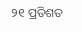୨୧ ପ୍ରତିଶତ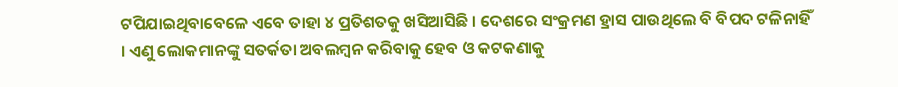ଟପିଯାଇଥିବାବେଳେ ଏବେ ତାହା ୪ ପ୍ରତିଶତକୁ ଖସିଆସିଛି । ଦେଶରେ ସଂକ୍ରମଣ ହ୍ରାସ ପାଉଥିଲେ ବି ବିପଦ ଟଳିନାହିଁ । ଏଣୁ ଲୋକମାନଙ୍କୁ ସତର୍କତା ଅବଲମ୍ବନ କରିବାକୁ ହେବ ଓ କଟକଣାକୁ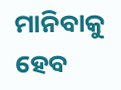ମାନିବାକୁ ହେବ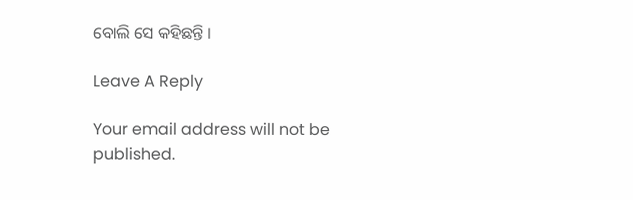ବୋଲି ସେ କହିଛନ୍ତି ।

Leave A Reply

Your email address will not be published.